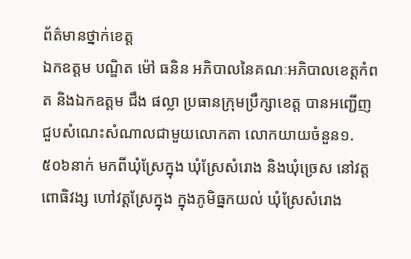ព័ត៌មានថ្នាក់ខេត្ត
ឯកឧត្តម បណ្ឌិត ម៉ៅ ធនិន អភិបាលនៃគណៈអភិបាលខេត្តកំពត និងឯកឧត្តម ជឹង ផល្លា ប្រធានក្រុមប្រឹក្សាខេត្ត បានអញ្ជើញជួបសំណេះសំណាលជាមួយលោកតា លោកយាយចំនួន១.៥០៦នាក់ មកពីឃុំស្រែក្នុង ឃុំស្រែសំរោង និងឃុំច្រេស នៅវត្តពោធិវង្ស ហៅវត្តស្រែក្នុង ក្នុងភូមិធ្នកយល់ ឃុំស្រែសំរោង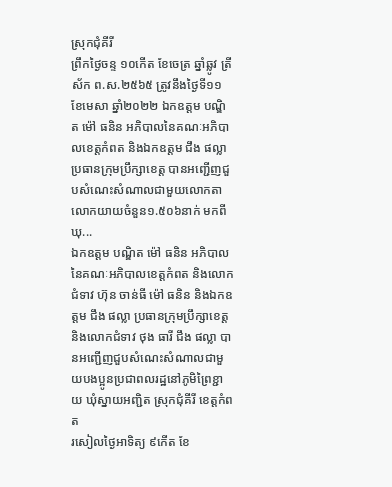ស្រុកជុំគីរី
ព្រឹកថ្ងៃចន្ទ ១០កើត ខែចេត្រ ឆ្នាំឆ្លូវ ត្រីស័ក ព.ស.២៥៦៥ ត្រូវនឹងថ្ងៃទី១១ ខែមេសា ឆ្នាំ២០២២ ឯកឧត្តម បណ្ឌិត ម៉ៅ ធនិន អភិបាលនៃគណៈអភិបាលខេត្តកំពត និងឯកឧត្តម ជឹង ផល្លា ប្រធានក្រុមប្រឹក្សាខេត្ត បានអញ្ជើញជួបសំណេះសំណាលជាមួយលោកតា លោកយាយចំនួន១.៥០៦នាក់ មកពីឃុ...
ឯកឧត្តម បណ្ឌិត ម៉ៅ ធនិន អភិបាលនៃគណៈអភិបាលខេត្តកំពត និងលោកជំទាវ ហ៊ុន ចាន់ធី ម៉ៅ ធនិន និងឯកឧត្តម ជឹង ផល្លា ប្រធានក្រុមប្រឹក្សាខេត្ត និងលោកជំទាវ ថុង ធារី ជឹង ផល្លា បានអញ្ជើញជួបសំណេះសំណាលជាមួយបងប្អូនប្រជាពលរដ្ឋនៅភូមិព្រៃខ្ជាយ ឃុំស្នាយអញ្ជិត ស្រុកជុំគីរី ខេត្តកំពត
រសៀលថ្ងៃអាទិត្យ ៩កើត ខែ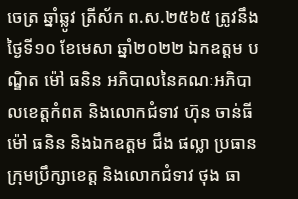ចេត្រ ឆ្នាំឆ្លូវ ត្រីស័ក ព.ស.២៥៦៥ ត្រូវនឹងថ្ងៃទី១០ ខែមេសា ឆ្នាំ២០២២ ឯកឧត្តម បណ្ឌិត ម៉ៅ ធនិន អភិបាលនៃគណៈអភិបាលខេត្តកំពត និងលោកជំទាវ ហ៊ុន ចាន់ធី ម៉ៅ ធនិន និងឯកឧត្តម ជឹង ផល្លា ប្រធានក្រុមប្រឹក្សាខេត្ត និងលោកជំទាវ ថុង ធា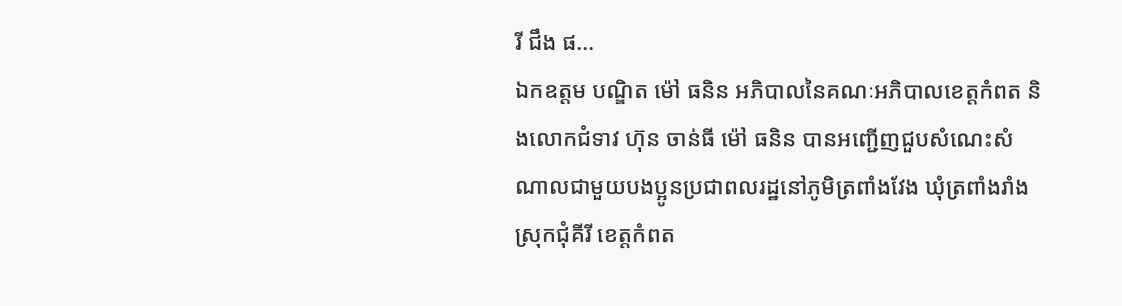រី ជឹង ផ...
ឯកឧត្តម បណ្ឌិត ម៉ៅ ធនិន អភិបាលនៃគណៈអភិបាលខេត្តកំពត និងលោកជំទាវ ហ៊ុន ចាន់ធី ម៉ៅ ធនិន បានអញ្ជើញជួបសំណេះសំណាលជាមួយបងប្អូនប្រជាពលរដ្ឋនៅភូមិត្រពាំងវែង ឃុំត្រពាំងរាំង ស្រុកជុំគីរី ខេត្តកំពត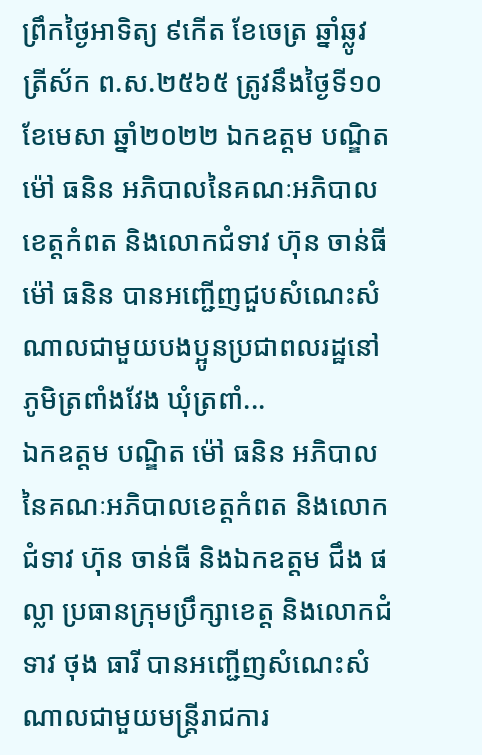ព្រឹកថ្ងៃអាទិត្យ ៩កើត ខែចេត្រ ឆ្នាំឆ្លូវ ត្រីស័ក ព.ស.២៥៦៥ ត្រូវនឹងថ្ងៃទី១០ ខែមេសា ឆ្នាំ២០២២ ឯកឧត្តម បណ្ឌិត ម៉ៅ ធនិន អភិបាលនៃគណៈអភិបាលខេត្តកំពត និងលោកជំទាវ ហ៊ុន ចាន់ធី ម៉ៅ ធនិន បានអញ្ជើញជួបសំណេះសំណាលជាមួយបងប្អូនប្រជាពលរដ្ឋនៅភូមិត្រពាំងវែង ឃុំត្រពាំ...
ឯកឧត្តម បណ្ឌិត ម៉ៅ ធនិន អភិបាលនៃគណៈអភិបាលខេត្តកំពត និងលោកជំទាវ ហ៊ុន ចាន់ធី និងឯកឧត្តម ជឹង ផល្លា ប្រធានក្រុមប្រឹក្សាខេត្ត និងលោកជំទាវ ថុង ធារី បានអញ្ជើញសំណេះសំណាលជាមួយមន្ត្រីរាជការ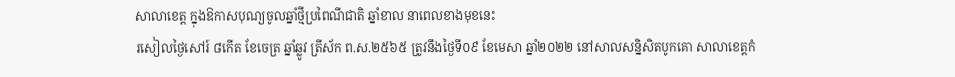សាលាខេត្ត ក្នុងឱកាសបុណ្យចូលឆ្នាំថ្មីប្រពៃណីជាតិ ឆ្នាំខាល នាពេលខាងមុខនេះ
រសៀលថ្ងៃសៅរ៍ ៨កើត ខែចេត្រ ឆ្នាំឆ្លូវ ត្រីស័ក ព.ស.២៥៦៥ ត្រូវនឹងថ្ងៃទី០៩ ខែមេសា ឆ្នាំ២០២២ នៅសាលសន្និសិតបូកគោ សាលាខេត្តកំ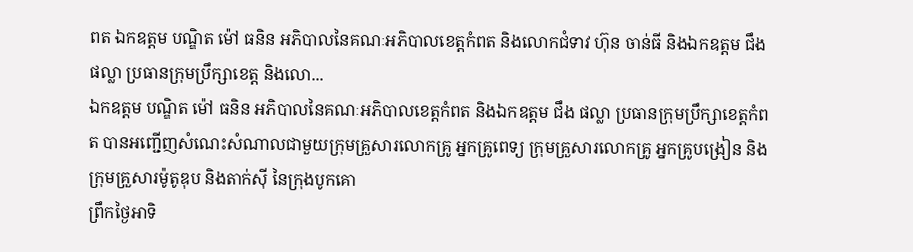ពត ឯកឧត្តម បណ្ឌិត ម៉ៅ ធនិន អភិបាលនៃគណៈអភិបាលខេត្តកំពត និងលោកជំទាវ ហ៊ុន ចាន់ធី និងឯកឧត្តម ជឹង ផល្លា ប្រធានក្រុមប្រឹក្សាខេត្ត និងលោ...
ឯកឧត្តម បណ្ឌិត ម៉ៅ ធនិន អភិបាលនៃគណៈអភិបាលខេត្តកំពត និងឯកឧត្តម ជឹង ផល្លា ប្រធានក្រុមប្រឹក្សាខេត្តកំពត បានអញ្ជើញសំណេះសំណាលជាមួយក្រុមគ្រួសារលោកគ្រូ អ្នកគ្រូពេទ្យ ក្រុមគ្រួសារលោកគ្រូ អ្នកគ្រូបង្រៀន និងក្រុមគ្រួសារម៉ូតូឌុប និងតាក់ស៊ី នៃក្រុងបូកគោ
ព្រឹកថ្ងៃអាទិ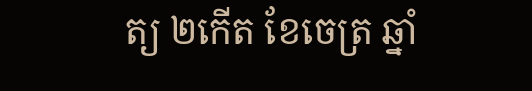ត្យ ២កើត ខែចេត្រ ឆ្នាំ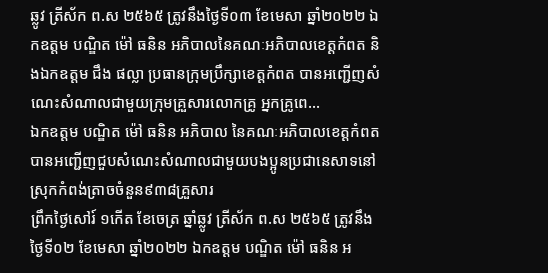ឆ្លូវ ត្រីស័ក ព.ស ២៥៦៥ ត្រូវនឹងថ្ងៃទី០៣ ខែមេសា ឆ្នាំ២០២២ ឯកឧត្តម បណ្ឌិត ម៉ៅ ធនិន អភិបាលនៃគណៈអភិបាលខេត្តកំពត និងឯកឧត្តម ជឹង ផល្លា ប្រធានក្រុមប្រឹក្សាខេត្តកំពត បានអញ្ជើញសំណេះសំណាលជាមួយក្រុមគ្រួសារលោកគ្រូ អ្នកគ្រូពេ...
ឯកឧត្តម បណ្ឌិត ម៉ៅ ធនិន អភិបាល នៃគណៈអភិបាលខេត្តកំពត បានអញ្ជើញជួបសំណេះសំណាលជាមួយបងប្អូនប្រជានេសាទនៅស្រុកកំពង់ត្រាចចំនួន៩៣៨គ្រួសារ
ព្រឹកថ្ងៃសៅរ៍ ១កើត ខែចេត្រ ឆ្នាំឆ្លូវ ត្រីស័ក ព.ស ២៥៦៥ ត្រូវនឹងថ្ងៃទី០២ ខែមេសា ឆ្នាំ២០២២ ឯកឧត្តម បណ្ឌិត ម៉ៅ ធនិន អ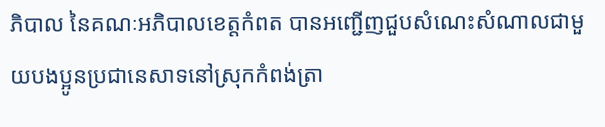ភិបាល នៃគណៈអភិបាលខេត្តកំពត បានអញ្ជើញជួបសំណេះសំណាលជាមួយបងប្អូនប្រជានេសាទនៅស្រុកកំពង់ត្រា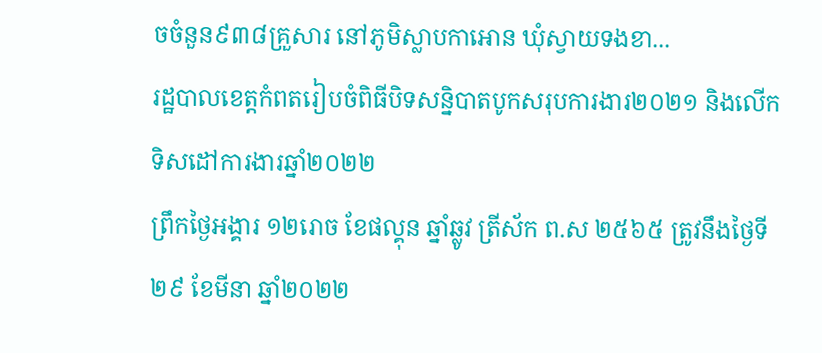ចចំនួន៩៣៨គ្រួសារ នៅភូមិស្លាបកាអោន ឃុំស្វាយទងខា...
រដ្ឋបាលខេត្តកំពតរៀបចំពិធីបិទសន្និបាតបូកសរុបការងារ២០២១ និងលើកទិសដៅការងារឆ្នាំ២០២២
ព្រឹកថ្ងៃអង្គារ ១២រោច ខែផល្គុន ឆ្នាំឆ្លូវ ត្រីស័ក ព.ស ២៥៦៥ ត្រូវនឹងថ្ងៃទី២៩ ខែមីនា ឆ្នាំ២០២២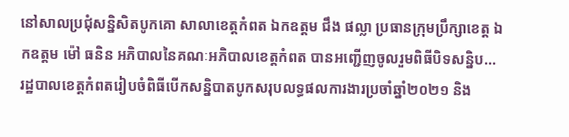នៅសាលប្រជុំសន្និសិតបូកគោ សាលាខេត្តកំពត ឯកឧត្តម ជឹង ផល្លា ប្រធានក្រុមប្រឹក្សាខេត្ត ឯកឧត្តម ម៉ៅ ធនិន អភិបាលនៃគណៈអភិបាលខេត្តកំពត បានអញ្ជើញចូលរួមពិធីបិទសន្និប...
រដ្ឋបាលខេត្តកំពតរៀបចំពិធីបើកសន្និបាតបូកសរុបលទ្ធផលការងារប្រចាំឆ្នាំ២០២១ និង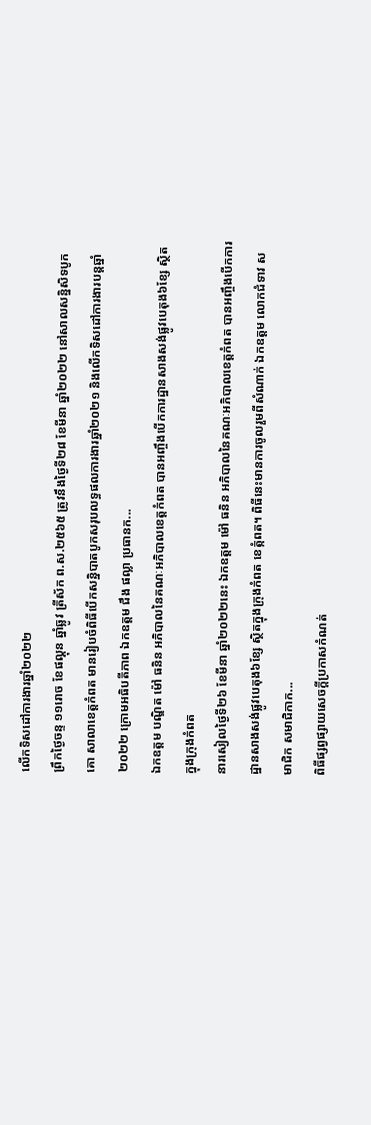លើកទិសដៅការងារឆ្នាំ២០២២
ព្រឹកថ្ងៃចន្ទ ១១រោច ខែផល្គុន ឆ្នាំឆ្លូវ ត្រីស័ក ព.ស.២៥៦៥ ត្រូវនឹងថ្ងៃទី២៨ ខែមីនា ឆ្នាំ២០២២ នៅសាលសន្និសិទបូកគោ សាលាខេត្តកំពត មានរៀបចំពិធីបើកសន្និបាតបូកសរុបលទ្ធផលការងារឆ្នាំ២០២១ និងលើកទិសដៅការងារបន្តឆ្នាំ២០២២ ក្រោមអធិបតីភាព ឯកឧត្តម ជឹង ផល្លា ប្រធានក...
ឯកឧត្ដម បណ្ឌិត ម៉ៅ ធនិន អភិបាលនៃគណៈអភិបាលខេត្តកំពត បានអញ្ចឹងបេីកការដ្ឋានសាងសង់ផ្លូវបេតុង៦ខ្សែ ស្ថិតក្នុងក្រុងកំពត
នារសៀលថ្ងៃទី២៦ ខែមីនា ឆ្នាំ២០២២នេះ ឯកឧត្ដម ម៉ៅ ធនិន អភិបាលនៃគណៈអភិបាលខេត្តកំពត បានអញ្ចឹងបេីកការដ្ឋានសាងសង់ផ្លូវបេតុង៦ខ្សែ ស្ថិតក្នុងក្រុងកំពត ខេត្កំពត។ ពិធីនេះមានការចូលរួមពីសំណាក់ ឯកឧត្តម លោកជំទាវ សមាជិក សមាជិកាក...
ពិធីផ្សព្វផ្សាយសេចក្តីប្រកាសកំណត់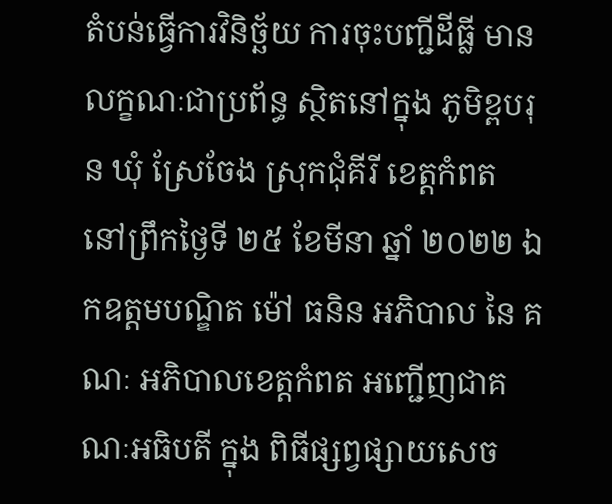តំបន់ធ្វើការវិនិច្ឆ័យ ការចុះបញ្ជីដីធ្លី មានលក្ខណៈជាប្រព័ន្ធ ស្ថិតនៅក្នុង ភូមិខ្ពបរុន ឃុំ ស្រែចែង ស្រុកជុំគីរី ខេត្តកំពត
នៅព្រឹកថ្ងៃទី ២៥ ខែមីនា ឆ្នាំ ២០២២ ឯកឧត្តមបណ្ឌិត ម៉ៅ ធនិន អភិបាល នៃ គណៈ អភិបាលខេត្តកំពត អញ្ជើញជាគណៈអធិបតី ក្នុង ពិធីផ្សព្វផ្សាយសេច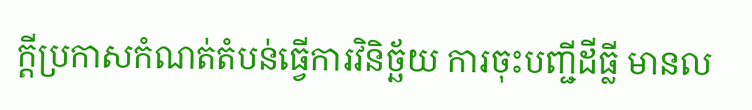ក្តីប្រកាសកំណត់តំបន់ធ្វើការវិនិច្ឆ័យ ការចុះបញ្ជីដីធ្លី មានល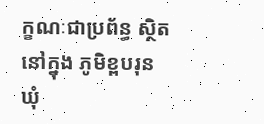ក្ខណៈជាប្រព័ន្ធ ស្ថិតនៅក្នុង ភូមិខ្ពបរុន ឃុំ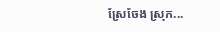ស្រែចែង ស្រុក...